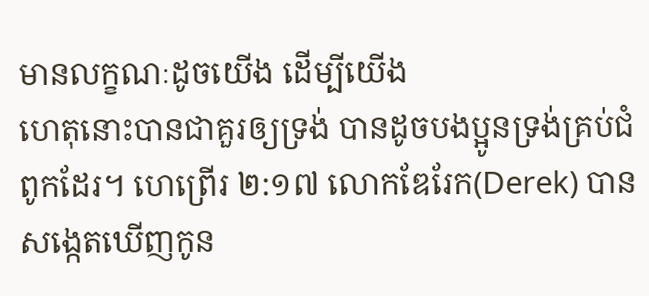មានលក្ខណៈដូចយើង ដើម្បីយើង
ហេតុនោះបានជាគួរឲ្យទ្រង់ បានដូចបងប្អូនទ្រង់គ្រប់ជំពូកដែរ។ ហេព្រើរ ២:១៧ លោកឌែរែក(Derek) បានសង្កេតឃើញកូន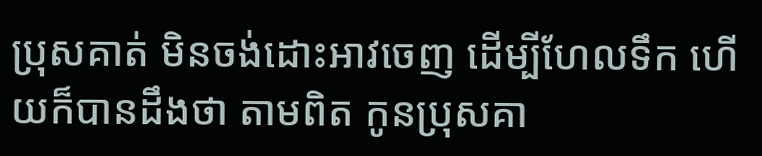ប្រុសគាត់ មិនចង់ដោះអាវចេញ ដើម្បីហែលទឹក ហើយក៏បានដឹងថា តាមពិត កូនប្រុសគា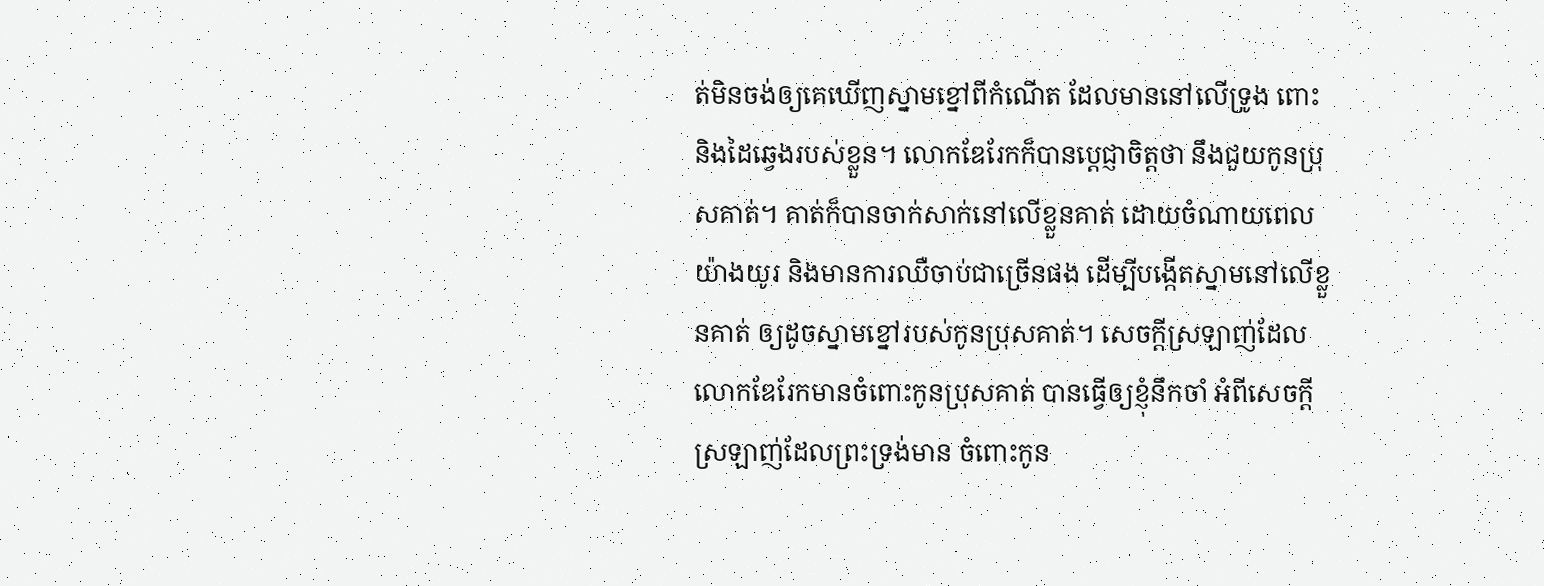ត់មិនចង់ឲ្យគេឃើញស្នាមខ្នៅពីកំណើត ដែលមាននៅលើទ្រូង ពោះ និងដៃឆ្វេងរបស់ខ្លួន។ លោកឌែរែកក៏បានប្តេជ្ញាចិត្តថា នឹងជួយកូនប្រុសគាត់។ គាត់ក៏បានចាក់សាក់នៅលើខ្លួនគាត់ ដោយចំណាយពេលយ៉ាងយូរ និងមានការឈឺចាប់ជាច្រើនផង ដើម្បីបង្កើតស្នាមនៅលើខ្លួនគាត់ ឲ្យដូចស្នាមខ្នៅរបស់កូនប្រុសគាត់។ សេចក្តីស្រឡាញ់ដែលលោកឌែរែកមានចំពោះកូនប្រុសគាត់ បានធ្វើឲ្យខ្ញុំនឹកចាំ អំពីសេចក្តីស្រឡាញ់ដែលព្រះទ្រង់មាន ចំពោះកូន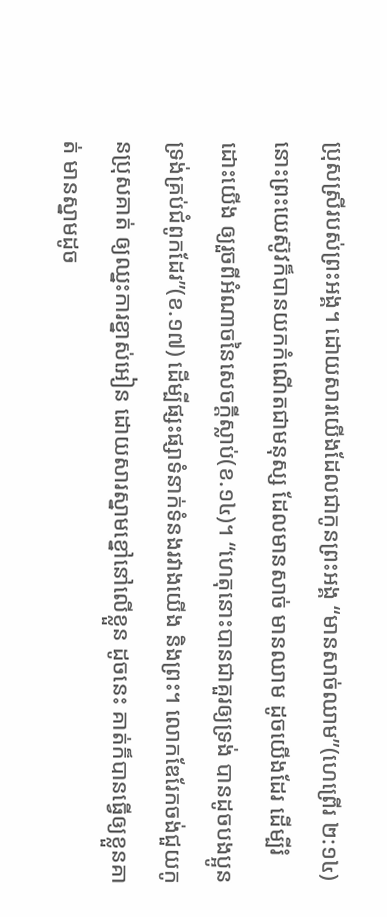ប្រុសស្រីរបស់ព្រះអង្គ។ ដោយសារយើងដែលជាកូនព្រះអង្គ “មានសាច់ឈាម”(ហេព្រើរ ២:១៤) នោះព្រះយេស៊ូវក៏បានយកកំណើតជាមនុស្ស ដែលមានសាច់ មានឈាម ដូចយើងដែរ ដើម្បីរំដោះយើង ឲ្យរួចពីអំណាចនៃសេចក្តីស្លាប់(ខ.១៤)។ “ហេតុនោះបានជាគួរឲ្យទ្រង់ បានដូចបងប្អូនទ្រង់គ្រប់ជំពូកដែរ”(ខ.១៧) ដើម្បីផ្សះផ្សាទំនាក់ទំនងរវាងយើង និងព្រះ។ លោកឌែរែកចង់ជួយកូនប្រុសគាត់ ឲ្យឈ្នះការខ្នាស់អៀន ដោយសារស្នាមខ្នៅនៅលើខ្លួន ដូចនេះ គាត់ក៏បានធ្វើឲ្យខ្លួនគាត់ មានស្នាមដូច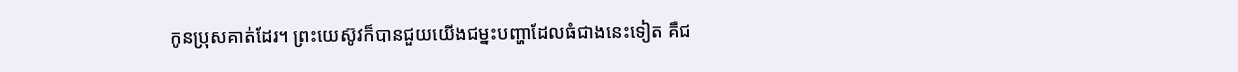កូនប្រុសគាត់ដែរ។ ព្រះយេស៊ូវក៏បានជួយយើងជម្នះបញ្ហាដែលធំជាងនេះទៀត គឺជ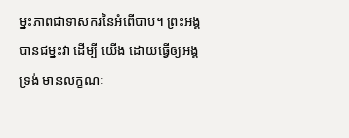ម្នះភាពជាទាសករនៃអំពើបាប។ ព្រះអង្គបានជម្នះវា ដើម្បី យើង ដោយធ្វើឲ្យអង្គទ្រង់ មានលក្ខណៈ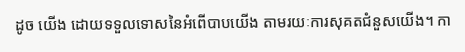ដូច យើង ដោយទទួលទោសនៃអំពើបាបយើង តាមរយៈការសុគតជំនួសយើង។ កា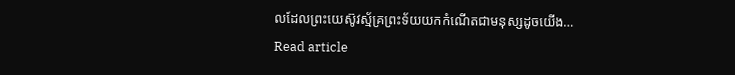លដែលព្រះយេស៊ូវស្ម័គ្រព្រះទ័យយកកំណើតជាមនុស្សដូចយើង…
Read article